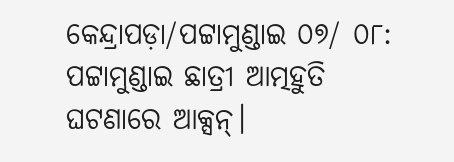କେନ୍ଦ୍ରାପଡ଼ା/ପଟ୍ଟାମୁଣ୍ଡାଇ ୦୭/ ୦୮: ପଟ୍ଟାମୁଣ୍ଡାଇ ଛାତ୍ରୀ ଆତ୍ମହୁତି ଘଟଣାରେ ଆକ୍ସନ୍।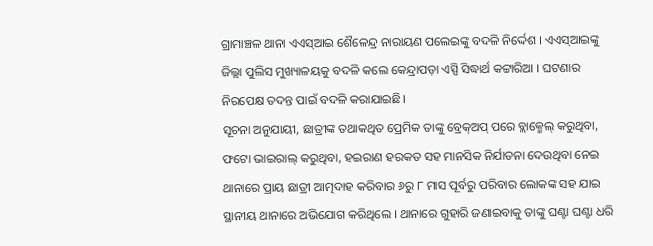ଗ୍ରାମାଞ୍ଚଳ ଥାନା ଏଏସ୍ଆଇ ଶୈଳେନ୍ଦ୍ର ନାରାୟଣ ପଲେଇଙ୍କୁ ବଦଳି ନିର୍ଦ୍ଦେଶ । ଏଏସ୍ଆଇଙ୍କୁ ଜିଲ୍ଲା ପୁଲିସ ମୁଖ୍ୟାଳୟକୁ ବଦଳି କଲେ କେନ୍ଦ୍ରାପଡ଼ା ଏସ୍ପି ସିଦ୍ଧାର୍ଥ କଟ୍ଟାରିଆ । ଘଟଣାର ନିରପେକ୍ଷ ତଦନ୍ତ ପାଇଁ ବଦଳି କରାଯାଇଛି।
ସୂଚନା ଅନୁଯାୟୀ, ଛାତ୍ରୀଙ୍କ ତଥାକଥିତ ପ୍ରେମିକ ତାଙ୍କୁ ବ୍ରେକ୍ଅପ୍ ପରେ ବ୍ଲାକ୍ମେଲ୍ କରୁଥିବା, ଫଟୋ ଭାଇରାଲ୍ କରୁଥିବା, ହଇରାଣ ହରକତ ସହ ମାନସିକ ନିର୍ଯାତନା ଦେଉଥିବା ନେଇ ଥାନାରେ ପ୍ରାୟ ଛାତ୍ରୀ ଆତ୍ମଦାହ କରିବାର ୬ରୁ ୮ ମାସ ପୂର୍ବରୁ ପରିବାର ଲୋକଙ୍କ ସହ ଯାଇ ସ୍ଥାନୀୟ ଥାନାରେ ଅଭିଯୋଗ କରିଥିଲେ । ଥାନାରେ ଗୁହାରି ଜଣାଇବାକୁ ତାଙ୍କୁ ଘଣ୍ଟା ଘଣ୍ଟା ଧରି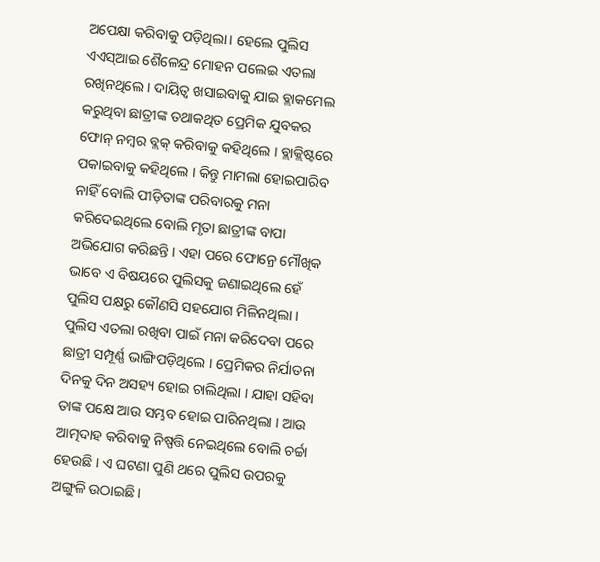ଅପେକ୍ଷା କରିବାକୁ ପଡ଼ିଥିଲା। ହେଲେ ପୁଲିସ ଏଏସ୍ଆଇ ଶୈଳେନ୍ଦ୍ର ମୋହନ ପଲେଇ ଏତଲା ରଖିନଥିଲେ । ଦାୟିତ୍ୱ ଖସାଇବାକୁ ଯାଇ ବ୍ଲାକମେଲ କରୁଥିବା ଛାତ୍ରୀଙ୍କ ତଥାକଥିତ ପ୍ରେମିକ ଯୁବକର ଫୋନ୍ ନମ୍ବର ବ୍ଲକ୍ କରିବାକୁ କହିଥିଲେ । ବ୍ଲାକ୍ଲିଷ୍ଟରେ ପକାଇବାକୁ କହିଥିଲେ । କିନ୍ତୁ ମାମଲା ହୋଇପାରିବ ନାହିଁ ବୋଲି ପୀଡ଼ିତାଙ୍କ ପରିବାରକୁ ମନା କରିଦେଇଥିଲେ ବୋଲି ମୃତା ଛାତ୍ରୀଙ୍କ ବାପା ଅଭିଯୋଗ କରିଛନ୍ତି । ଏହା ପରେ ଫୋନ୍ରେ ମୌଖିକ ଭାବେ ଏ ବିଷୟରେ ପୁଲିସକୁ ଜଣାଇଥିଲେ ହେଁ ପୁଲିସ ପକ୍ଷରୁ କୌଣସି ସହଯୋଗ ମିଳିନଥିଲା । ପୁଲିସ ଏତଲା ରଖିବା ପାଇଁ ମନା କରିଦେବା ପରେ ଛାତ୍ରୀ ସମ୍ପୂର୍ଣ୍ଣ ଭାଙ୍ଗିପଡ଼ିଥିଲେ । ପ୍ରେମିକର ନିର୍ଯାତନା ଦିନକୁ ଦିନ ଅସହ୍ୟ ହୋଇ ଚାଲିଥିଲା । ଯାହା ସହିବା ତାଙ୍କ ପକ୍ଷେ ଆଉ ସମ୍ଭବ ହୋଇ ପାରିନଥିଲା । ଆଉ ଆତ୍ମଦାହ କରିବାକୁ ନିଷ୍ପତ୍ତି ନେଇଥିଲେ ବୋଲି ଚର୍ଚ୍ଚା ହେଉଛି । ଏ ଘଟଣା ପୁଣି ଥରେ ପୁଲିସ ଉପରକୁ ଅଙ୍ଗୁଳି ଉଠାଇଛି ।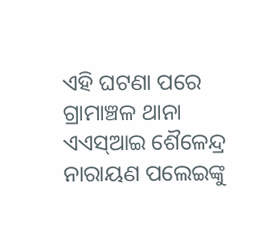ଏହି ଘଟଣା ପରେ ଗ୍ରାମାଞ୍ଚଳ ଥାନା ଏଏସ୍ଆଇ ଶୈଳେନ୍ଦ୍ର ନାରାୟଣ ପଲେଇଙ୍କୁ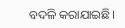ବଦଳି କରାଯାଇଛି।